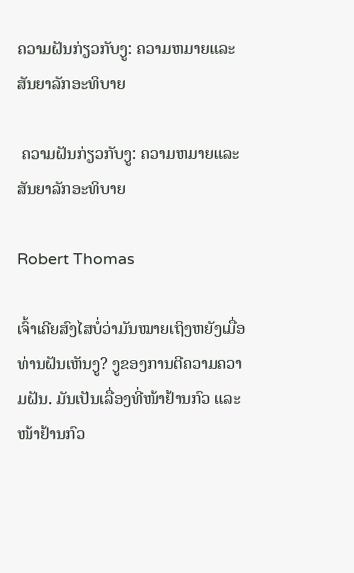ຄວາມຝັນກ່ຽວກັບງູ: ຄວາມຫມາຍແລະສັນຍາລັກອະທິບາຍ

 ຄວາມຝັນກ່ຽວກັບງູ: ຄວາມຫມາຍແລະສັນຍາລັກອະທິບາຍ

Robert Thomas

ເຈົ້າເຄີຍສົງໄສບໍ່ວ່າມັນໝາຍເຖິງຫຍັງເມື່ອທ່ານຝັນເຫັນງູ? ງູຂອງການຕີຄວາມຄວາມຝັນ. ມັນເປັນເລື່ອງທີ່ໜ້າຢ້ານກົວ ແລະ ໜ້າຢ້ານກົວ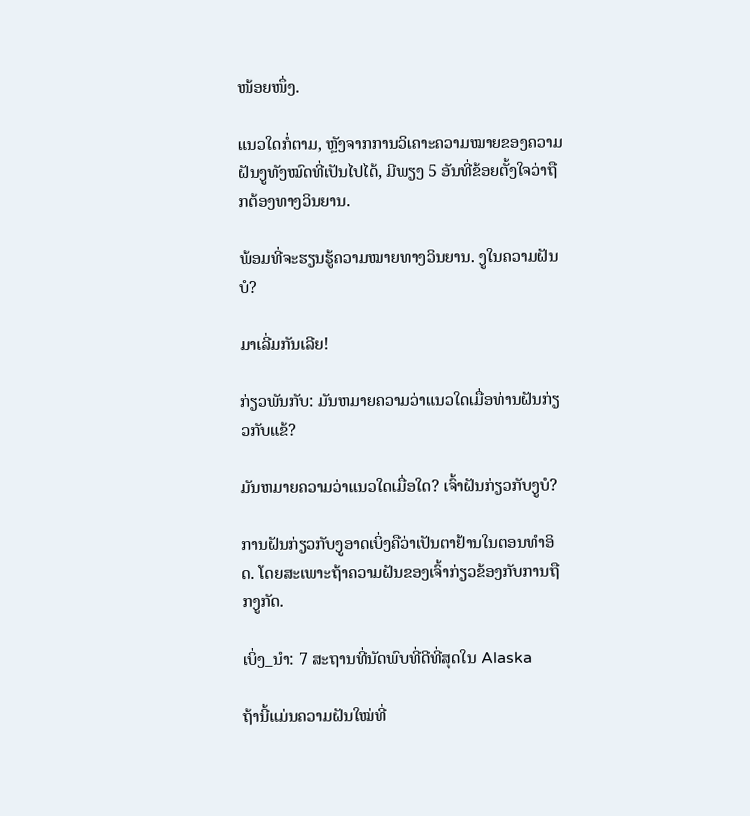ໜ້ອຍໜຶ່ງ.

ແນວໃດກໍ່ຕາມ, ຫຼັງຈາກການວິເຄາະຄວາມໝາຍຂອງຄວາມຝັນງູທັງໝົດທີ່ເປັນໄປໄດ້, ມີພຽງ 5 ອັນທີ່ຂ້ອຍຕັ້ງໃຈວ່າຖືກຕ້ອງທາງວິນຍານ.

ພ້ອມທີ່ຈະຮຽນຮູ້ຄວາມໝາຍທາງວິນຍານ. ງູໃນຄວາມຝັນບໍ?

ມາເລີ່ມກັນເລີຍ!

ກ່ຽວພັນກັບ: ມັນຫມາຍຄວາມວ່າແນວໃດເມື່ອທ່ານຝັນກ່ຽວກັບແຂ້?

ມັນຫມາຍຄວາມວ່າແນວໃດເມື່ອໃດ? ເຈົ້າຝັນກ່ຽວກັບງູບໍ?

ການຝັນກ່ຽວກັບງູອາດເບິ່ງຄືວ່າເປັນຕາຢ້ານໃນຕອນທໍາອິດ. ໂດຍສະເພາະຖ້າຄວາມຝັນຂອງເຈົ້າກ່ຽວຂ້ອງກັບການຖືກງູກັດ.

ເບິ່ງ_ນຳ: 7 ສະຖານທີ່ນັດພົບທີ່ດີທີ່ສຸດໃນ Alaska

ຖ້ານີ້ແມ່ນຄວາມຝັນໃໝ່ທີ່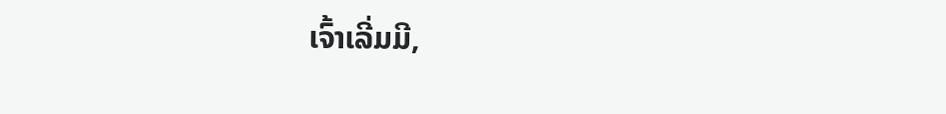ເຈົ້າເລີ່ມມີ,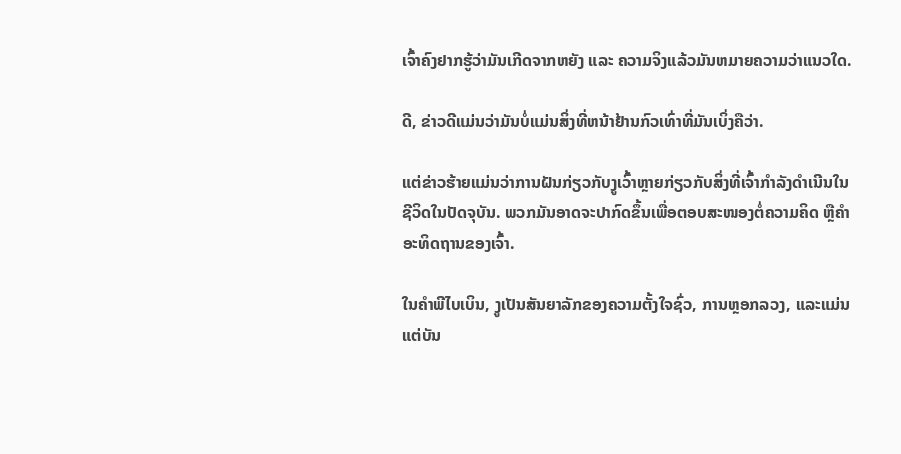ເຈົ້າຄົງຢາກຮູ້ວ່າມັນເກີດຈາກຫຍັງ ແລະ ຄວາມຈິງແລ້ວມັນຫມາຍຄວາມວ່າແນວໃດ.

ດີ, ຂ່າວດີແມ່ນວ່າມັນບໍ່ແມ່ນສິ່ງທີ່ຫນ້າຢ້ານກົວເທົ່າທີ່ມັນເບິ່ງຄືວ່າ.

ແຕ່ຂ່າວຮ້າຍແມ່ນວ່າການຝັນກ່ຽວກັບງູເວົ້າຫຼາຍກ່ຽວກັບສິ່ງທີ່ເຈົ້າກໍາລັງດໍາເນີນໃນຊີວິດໃນປັດຈຸບັນ. ພວກມັນອາດຈະປາກົດຂຶ້ນເພື່ອຕອບສະໜອງຕໍ່ຄວາມຄິດ ຫຼືຄຳອະທິດຖານຂອງເຈົ້າ.

ໃນຄຳພີໄບເບິນ, ງູເປັນສັນຍາລັກຂອງຄວາມຕັ້ງໃຈຊົ່ວ, ການຫຼອກລວງ, ແລະແມ່ນແຕ່ບັນ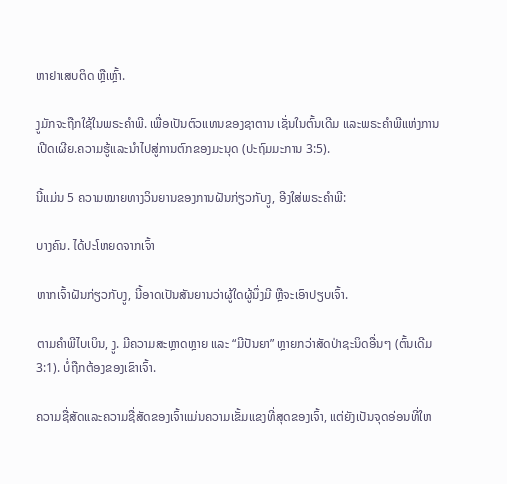ຫາຢາເສບຕິດ ຫຼືເຫຼົ້າ.

ງູມັກຈະຖືກໃຊ້ໃນພຣະຄຳພີ. ເພື່ອເປັນຕົວແທນຂອງຊາຕານ ເຊັ່ນໃນຕົ້ນເດີມ ແລະພຣະຄໍາພີແຫ່ງການເປີດເຜີຍ.ຄວາມຮູ້ແລະນໍາໄປສູ່ການຕົກຂອງມະນຸດ (ປະຖົມມະການ 3:5).

ນີ້ແມ່ນ 5 ຄວາມໝາຍທາງວິນຍານຂອງການຝັນກ່ຽວກັບງູ, ອີງໃສ່ພຣະຄໍາພີ:

ບາງຄົນ. ໄດ້ປະໂຫຍດຈາກເຈົ້າ

ຫາກເຈົ້າຝັນກ່ຽວກັບງູ, ນີ້ອາດເປັນສັນຍານວ່າຜູ້ໃດຜູ້ນຶ່ງມີ ຫຼືຈະເອົາປຽບເຈົ້າ.

ຕາມຄໍາພີໄບເບິນ, ງູ. ມີຄວາມສະຫຼາດຫຼາຍ ແລະ “ມີປັນຍາ” ຫຼາຍກວ່າສັດປ່າຊະນິດອື່ນໆ (ຕົ້ນເດີມ 3:1). ບໍ່ຖືກຕ້ອງຂອງເຂົາເຈົ້າ.

ຄວາມຊື່ສັດແລະຄວາມຊື່ສັດຂອງເຈົ້າແມ່ນຄວາມເຂັ້ມແຂງທີ່ສຸດຂອງເຈົ້າ, ແຕ່ຍັງເປັນຈຸດອ່ອນທີ່ໃຫ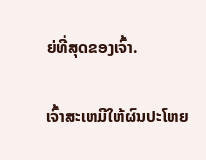ຍ່ທີ່ສຸດຂອງເຈົ້າ.

ເຈົ້າສະເຫມີໃຫ້ຜົນປະໂຫຍ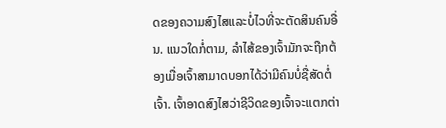ດຂອງຄວາມສົງໄສແລະບໍ່ໄວທີ່ຈະຕັດສິນຄົນອື່ນ. ແນວໃດກໍ່ຕາມ, ລໍາໄສ້ຂອງເຈົ້າມັກຈະຖືກຕ້ອງເມື່ອເຈົ້າສາມາດບອກໄດ້ວ່າມີຄົນບໍ່ຊື່ສັດຕໍ່ເຈົ້າ. ເຈົ້າອາດສົງໄສວ່າຊີວິດຂອງເຈົ້າຈະແຕກຕ່າ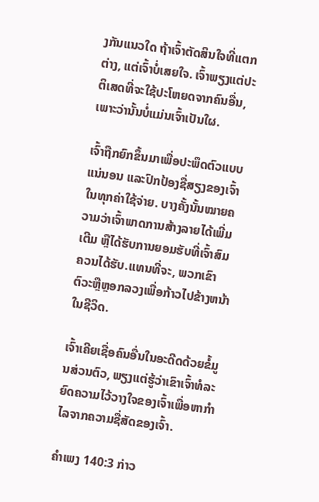ງກັນແນວໃດ ຖ້າເຈົ້າຕັດສິນໃຈທີ່ແຕກຕ່າງ, ແຕ່ເຈົ້າບໍ່ເສຍໃຈ. ເຈົ້າພຽງແຕ່ປະຕິເສດທີ່ຈະໃຊ້ປະໂຫຍດຈາກຄົນອື່ນ, ເພາະວ່ານັ້ນບໍ່ແມ່ນເຈົ້າເປັນໃຜ.

ເຈົ້າຖືກຍົກຂຶ້ນມາເພື່ອປະພຶດຕົວແບບແນ່ນອນ ແລະປົກປ້ອງຊື່ສຽງຂອງເຈົ້າໃນທຸກຄ່າໃຊ້ຈ່າຍ. ບາງຄັ້ງນັ້ນໝາຍຄວາມວ່າເຈົ້າພາດການສ້າງລາຍໄດ້ເພີ່ມເຕີມ ຫຼືໄດ້ຮັບການຍອມຮັບທີ່ເຈົ້າສົມຄວນໄດ້ຮັບ.ແທນທີ່ຈະ, ພວກເຂົາຕົວະຫຼືຫຼອກລວງເພື່ອກ້າວໄປຂ້າງຫນ້າໃນຊີວິດ.

ເຈົ້າເຄີຍເຊື່ອຄົນອື່ນໃນອະດີດດ້ວຍຂໍ້ມູນສ່ວນຕົວ, ພຽງແຕ່ຮູ້ວ່າເຂົາເຈົ້າທໍລະຍົດຄວາມໄວ້ວາງໃຈຂອງເຈົ້າເພື່ອຫາກໍາໄລຈາກຄວາມຊື່ສັດຂອງເຈົ້າ.

ຄຳເພງ 140:3 ກ່າວ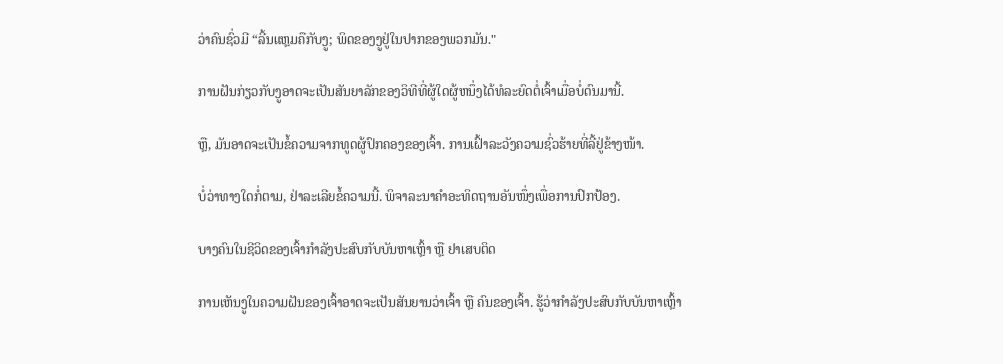ວ່າຄົນຊົ່ວມີ “ລີ້ນແຫຼມຄືກັບງູ; ພິດຂອງງູຢູ່ໃນປາກຂອງພວກມັນ."

ການຝັນກ່ຽວກັບງູອາດຈະເປັນສັນຍາລັກຂອງວິທີທີ່ຜູ້ໃດຜູ້ຫນຶ່ງໄດ້ທໍລະຍົດຕໍ່ເຈົ້າເມື່ອບໍ່ດົນມານີ້.

ຫຼື, ມັນອາດຈະເປັນຂໍ້ຄວາມຈາກທູດຜູ້ປົກຄອງຂອງເຈົ້າ. ການເຝົ້າລະວັງຄວາມຊົ່ວຮ້າຍທີ່ລີ້ຢູ່ຂ້າງໜ້າ.

ບໍ່ວ່າທາງໃດກໍ່ຕາມ, ຢ່າລະເລີຍຂໍ້ຄວາມນີ້. ພິຈາລະນາຄຳອະທິດຖານອັນໜຶ່ງເພື່ອການປົກປ້ອງ.

ບາງຄົນໃນຊີວິດຂອງເຈົ້າກຳລັງປະສົບກັບບັນຫາເຫຼົ້າ ຫຼື ຢາເສບຕິດ

ການເຫັນງູໃນຄວາມຝັນຂອງເຈົ້າອາດຈະເປັນສັນຍານວ່າເຈົ້າ ຫຼື ຄົນຂອງເຈົ້າ. ຮູ້ວ່າກຳລັງປະສົບກັບບັນຫາເຫຼົ້າ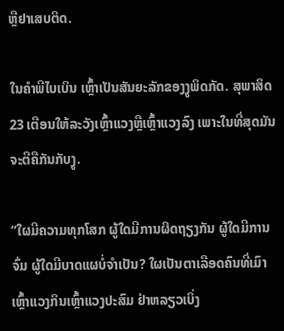ຫຼືຢາເສບຕິດ.

ໃນຄຳພີໄບເບິນ ເຫຼົ້າເປັນສັນຍະລັກຂອງງູພິດກັດ. ສຸພາສິດ 23 ເຕືອນໃຫ້ລະວັງເຫຼົ້າແວງຫຼືເຫຼົ້າແວງລົງ ເພາະໃນທີ່ສຸດມັນຈະຕີຄືກັນກັບງູ.

“ໃຜມີຄວາມທຸກໂສກ ຜູ້ໃດມີການຜິດຖຽງກັນ ຜູ້ໃດມີການຈົ່ມ ຜູ້ໃດມີບາດແຜບໍ່ຈຳເປັນ? ໃຜເປັນຕາເລືອດຄົນທີ່ເມົາເຫຼົ້າແວງກິນເຫຼົ້າແວງປະສົມ ຢ່າຫລຽວເບິ່ງ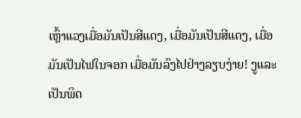ເຫຼົ້າແວງເມື່ອມັນເປັນສີແດງ, ເມື່ອມັນເປັນສີແດງ, ເມື່ອມັນເປັນໄຟໃນຈອກ ເມື່ອມັນລົງໄປຢ່າງລຽບງ່າຍ! ງູແລະເປັນພິດ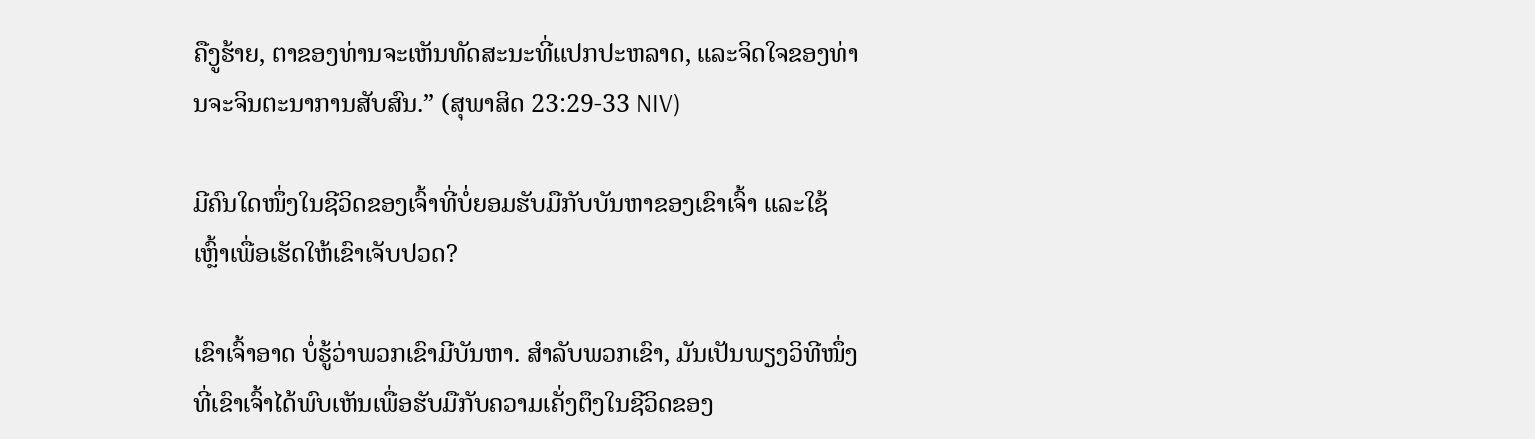ຄືງູຮ້າຍ, ຕາຂອງທ່ານຈະເຫັນທັດສະນະທີ່ແປກປະຫລາດ, ແລະຈິດໃຈຂອງທ່ານຈະຈິນຕະນາການສັບສົນ.” (ສຸພາສິດ 23:29-33 NIV)

ມີຄົນໃດໜຶ່ງໃນຊີວິດຂອງເຈົ້າທີ່ບໍ່ຍອມຮັບມືກັບບັນຫາຂອງເຂົາເຈົ້າ ແລະໃຊ້ເຫຼົ້າເພື່ອເຮັດໃຫ້ເຂົາເຈັບປວດ?

ເຂົາເຈົ້າອາດ ບໍ່ຮູ້ວ່າພວກເຂົາມີບັນຫາ. ສຳລັບພວກເຂົາ, ມັນເປັນພຽງວິທີໜຶ່ງທີ່ເຂົາເຈົ້າໄດ້ພົບເຫັນເພື່ອຮັບມືກັບຄວາມເຄັ່ງຕຶງໃນຊີວິດຂອງ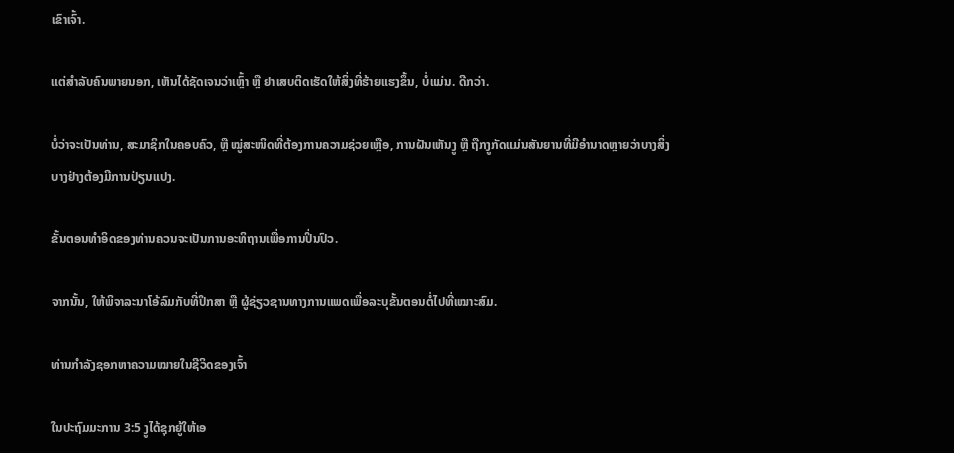ເຂົາເຈົ້າ.

ແຕ່ສຳລັບຄົນພາຍນອກ, ເຫັນໄດ້ຊັດເຈນວ່າເຫຼົ້າ ຫຼື ຢາເສບຕິດເຮັດໃຫ້ສິ່ງທີ່ຮ້າຍແຮງຂຶ້ນ, ບໍ່ແມ່ນ. ດີກວ່າ.

ບໍ່ວ່າຈະເປັນທ່ານ, ສະມາຊິກໃນຄອບຄົວ, ຫຼື ໝູ່ສະໜິດທີ່ຕ້ອງການຄວາມຊ່ວຍເຫຼືອ, ການຝັນເຫັນງູ ຫຼື ຖືກງູກັດແມ່ນສັນຍານທີ່ມີອໍານາດຫຼາຍວ່າບາງສິ່ງບາງຢ່າງຕ້ອງມີການປ່ຽນແປງ.

ຂັ້ນຕອນທຳອິດຂອງທ່ານຄວນຈະເປັນການອະທິຖານເພື່ອການປິ່ນປົວ.

ຈາກນັ້ນ, ໃຫ້ພິຈາລະນາໂອ້ລົມກັບທີ່ປຶກສາ ຫຼື ຜູ້ຊ່ຽວຊານທາງການແພດເພື່ອລະບຸຂັ້ນຕອນຕໍ່ໄປທີ່ເໝາະສົມ.

ທ່ານກຳລັງຊອກຫາຄວາມໝາຍໃນຊີວິດຂອງເຈົ້າ

ໃນປະຖົມມະການ 3:5 ງູໄດ້ຊຸກຍູ້ໃຫ້ເອ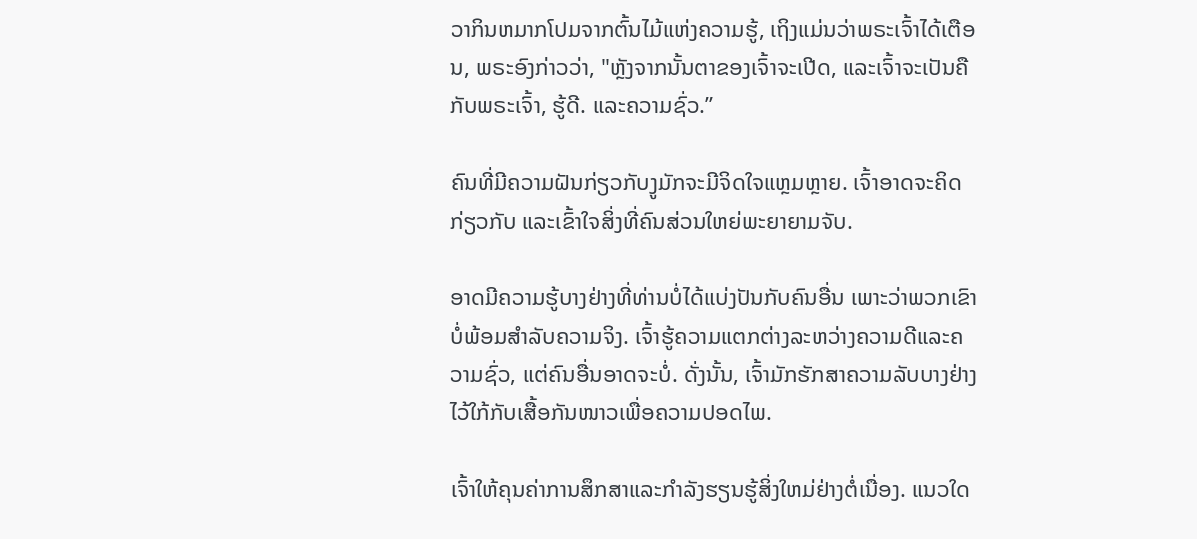ວາກິນຫມາກໂປມຈາກຕົ້ນໄມ້ແຫ່ງຄວາມຮູ້, ເຖິງແມ່ນວ່າພຣະເຈົ້າໄດ້ເຕືອນ, ພຣະອົງກ່າວວ່າ, "ຫຼັງຈາກນັ້ນຕາຂອງເຈົ້າຈະເປີດ, ແລະເຈົ້າຈະເປັນຄືກັບພຣະເຈົ້າ, ຮູ້ດີ. ແລະຄວາມຊົ່ວ.”

ຄົນທີ່ມີຄວາມຝັນກ່ຽວກັບງູມັກຈະມີຈິດໃຈແຫຼມຫຼາຍ. ເຈົ້າອາດຈະຄິດກ່ຽວກັບ ແລະເຂົ້າໃຈສິ່ງທີ່ຄົນສ່ວນໃຫຍ່ພະຍາຍາມຈັບ.

ອາດມີຄວາມຮູ້ບາງຢ່າງທີ່ທ່ານບໍ່ໄດ້ແບ່ງປັນກັບຄົນອື່ນ ເພາະວ່າພວກເຂົາບໍ່ພ້ອມສໍາລັບຄວາມຈິງ. ເຈົ້າຮູ້ຄວາມແຕກຕ່າງລະຫວ່າງຄວາມດີແລະຄວາມຊົ່ວ, ແຕ່ຄົນອື່ນອາດຈະບໍ່. ດັ່ງນັ້ນ, ເຈົ້າມັກຮັກສາຄວາມລັບບາງຢ່າງໄວ້ໃກ້ກັບເສື້ອກັນໜາວເພື່ອຄວາມປອດໄພ.

ເຈົ້າໃຫ້ຄຸນຄ່າການສຶກສາແລະກໍາລັງຮຽນຮູ້ສິ່ງໃຫມ່ຢ່າງຕໍ່ເນື່ອງ. ແນວໃດ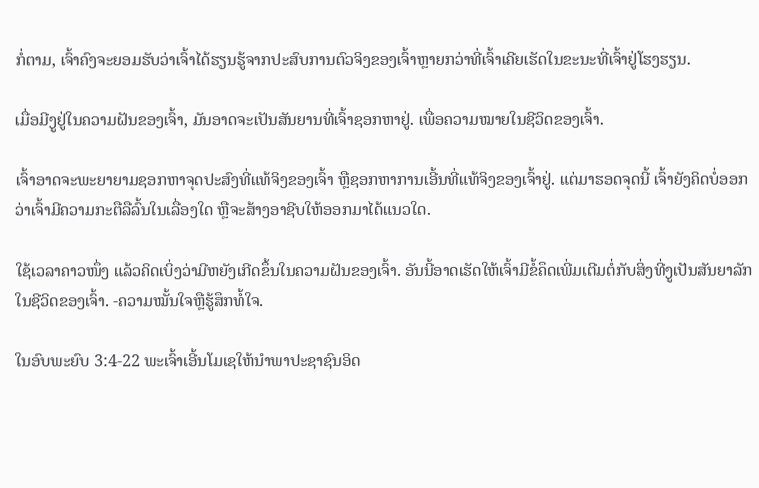ກໍ່ຕາມ, ເຈົ້າຄົງຈະຍອມຮັບວ່າເຈົ້າໄດ້ຮຽນຮູ້ຈາກປະສົບການຕົວຈິງຂອງເຈົ້າຫຼາຍກວ່າທີ່ເຈົ້າເຄີຍເຮັດໃນຂະນະທີ່ເຈົ້າຢູ່ໂຮງຮຽນ.

ເມື່ອມີງູຢູ່ໃນຄວາມຝັນຂອງເຈົ້າ, ມັນອາດຈະເປັນສັນຍານທີ່ເຈົ້າຊອກຫາຢູ່. ເພື່ອຄວາມໝາຍໃນຊີວິດຂອງເຈົ້າ.

ເຈົ້າອາດຈະພະຍາຍາມຊອກຫາຈຸດປະສົງທີ່ແທ້ຈິງຂອງເຈົ້າ ຫຼືຊອກຫາການເອີ້ນທີ່ແທ້ຈິງຂອງເຈົ້າຢູ່. ແຕ່ມາຮອດຈຸດນີ້ ເຈົ້າຍັງຄິດບໍ່ອອກວ່າເຈົ້າມີຄວາມກະຕືລືລົ້ນໃນເລື່ອງໃດ ຫຼືຈະສ້າງອາຊີບໃຫ້ອອກມາໄດ້ແນວໃດ.

ໃຊ້ເວລາຄາວໜຶ່ງ ແລ້ວຄິດເບິ່ງວ່າມີຫຍັງເກີດຂຶ້ນໃນຄວາມຝັນຂອງເຈົ້າ. ອັນນີ້ອາດເຮັດໃຫ້ເຈົ້າມີຂໍ້ຄຶດເພີ່ມເຕີມຕໍ່ກັບສິ່ງທີ່ງູເປັນສັນຍາລັກໃນຊີວິດຂອງເຈົ້າ. -ຄວາມໝັ້ນໃຈຫຼືຮູ້ສຶກທໍ້ໃຈ.

ໃນອົບພະຍົບ 3:4-22 ພະເຈົ້າເອີ້ນໂມເຊໃຫ້ນຳພາປະຊາຊົນອິດ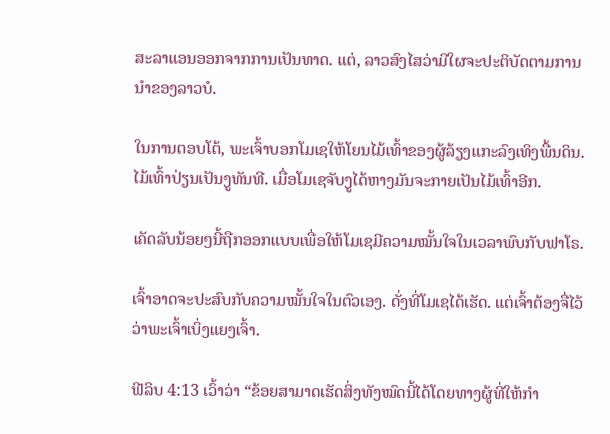ສະລາແອນອອກຈາກການເປັນທາດ. ແຕ່, ລາວສົງໄສວ່າມີໃຜຈະປະຕິບັດຕາມການນໍາຂອງລາວບໍ.

ໃນການຕອບໂຕ້, ພະເຈົ້າບອກໂມເຊໃຫ້ໂຍນໄມ້ເທົ້າຂອງຜູ້ລ້ຽງແກະລົງເທິງພື້ນດິນ. ໄມ້ເທົ້າປ່ຽນເປັນງູທັນທີ. ເມື່ອໂມເຊຈັບງູໄດ້ຫາງມັນຈະກາຍເປັນໄມ້ເທົ້າອີກ.

ເຄັດລັບນ້ອຍໆນີ້ຖືກອອກແບບເພື່ອໃຫ້ໂມເຊມີຄວາມໝັ້ນໃຈໃນເວລາພົບກັບຟາໂຣ.

ເຈົ້າອາດຈະປະສົບກັບຄວາມໝັ້ນໃຈໃນຕົວເອງ. ດັ່ງທີ່ໂມເຊໄດ້ເຮັດ. ແຕ່ເຈົ້າຕ້ອງຈື່ໄວ້ວ່າພະເຈົ້າເບິ່ງແຍງເຈົ້າ.

ຟີລິບ 4:13 ເວົ້າວ່າ “ຂ້ອຍສາມາດເຮັດສິ່ງທັງໝົດນີ້ໄດ້ໂດຍທາງຜູ້ທີ່ໃຫ້ກຳ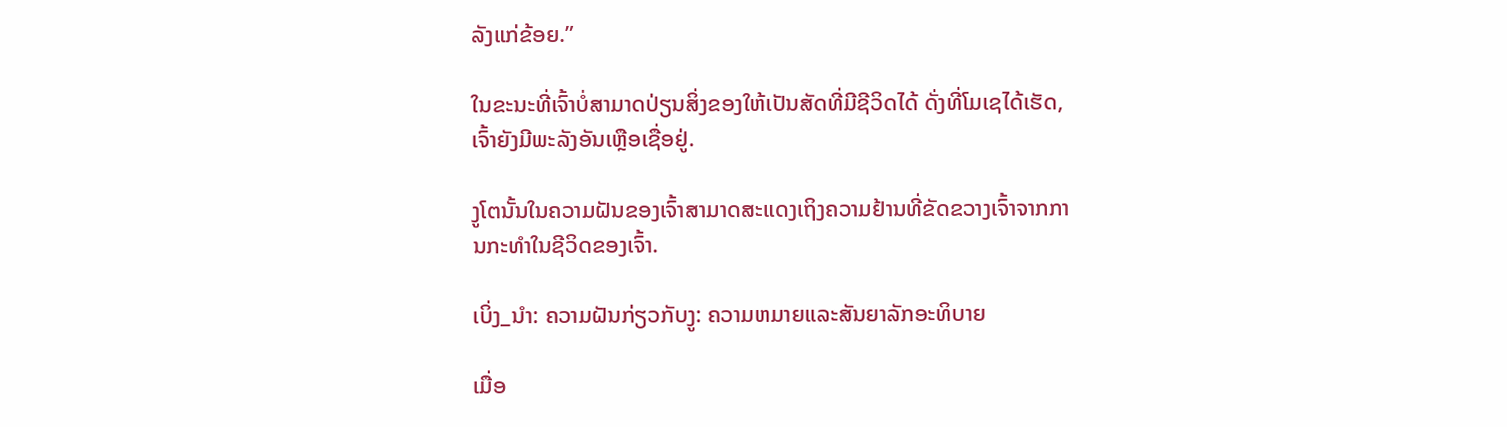ລັງແກ່ຂ້ອຍ.”

ໃນຂະນະທີ່ເຈົ້າບໍ່ສາມາດປ່ຽນສິ່ງຂອງໃຫ້ເປັນສັດທີ່ມີຊີວິດໄດ້ ດັ່ງທີ່ໂມເຊໄດ້ເຮັດ, ເຈົ້າຍັງມີພະລັງອັນເຫຼືອເຊື່ອຢູ່.

ງູໂຕນັ້ນໃນຄວາມຝັນຂອງເຈົ້າສາມາດສະແດງເຖິງຄວາມຢ້ານທີ່ຂັດຂວາງເຈົ້າຈາກການກະທຳໃນຊີວິດຂອງເຈົ້າ.

ເບິ່ງ_ນຳ: ຄວາມຝັນກ່ຽວກັບງູ: ຄວາມຫມາຍແລະສັນຍາລັກອະທິບາຍ

ເມື່ອ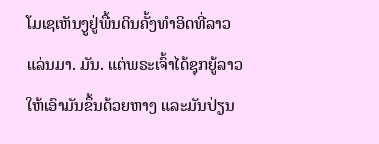ໂມເຊເຫັນງູຢູ່ພື້ນດິນຄັ້ງທຳອິດທີ່ລາວແລ່ນມາ. ມັນ. ແຕ່ພຣະເຈົ້າໄດ້ຊຸກຍູ້ລາວໃຫ້ເອົາມັນຂຶ້ນດ້ວຍຫາງ ແລະມັນປ່ຽນ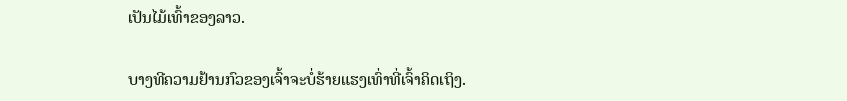ເປັນໄມ້ເທົ້າຂອງລາວ.

ບາງທີຄວາມຢ້ານກົວຂອງເຈົ້າຈະບໍ່ຮ້າຍແຮງເທົ່າທີ່ເຈົ້າຄິດເຖິງ.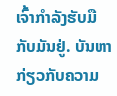ເຈົ້າກຳລັງຮັບມືກັບມັນຢູ່. ບັນຫາກ່ຽວກັບຄວາມ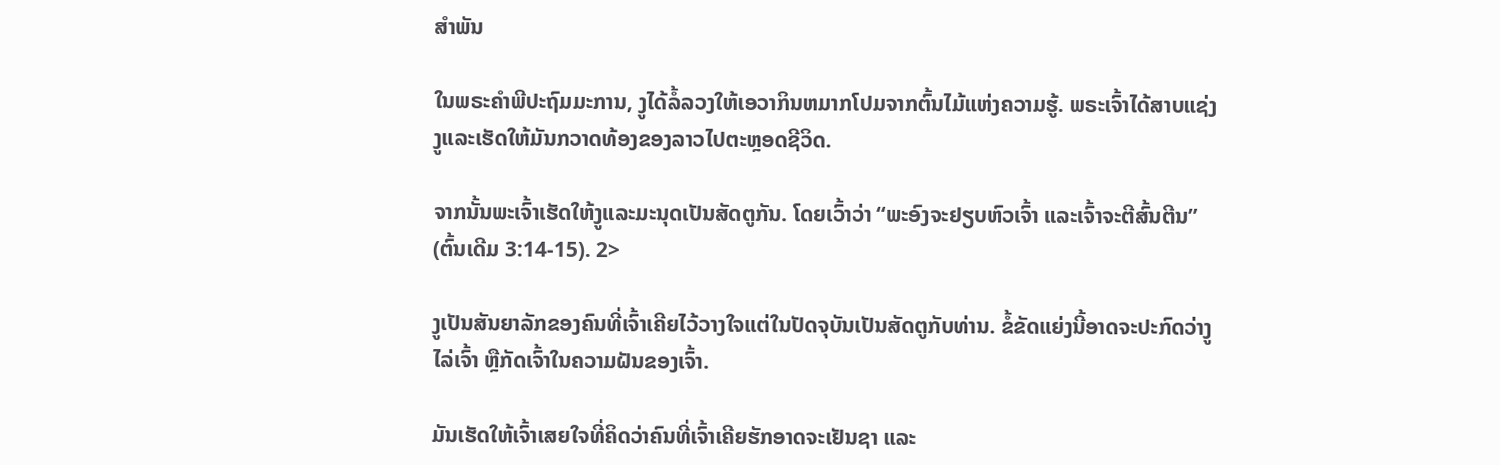ສໍາພັນ

ໃນພຣະຄໍາພີປະຖົມມະການ, ງູໄດ້ລໍ້ລວງໃຫ້ເອວາກິນຫມາກໂປມຈາກຕົ້ນໄມ້ແຫ່ງຄວາມຮູ້. ພຣະເຈົ້າໄດ້ສາບແຊ່ງງູແລະເຮັດໃຫ້ມັນກວາດທ້ອງຂອງລາວໄປຕະຫຼອດຊີວິດ.

ຈາກນັ້ນພະເຈົ້າເຮັດໃຫ້ງູແລະມະນຸດເປັນສັດຕູກັນ. ໂດຍເວົ້າວ່າ “ພະອົງຈະຢຽບຫົວເຈົ້າ ແລະເຈົ້າຈະຕີສົ້ນຕີນ” (ຕົ້ນເດີມ 3:14-15). 2>

ງູເປັນສັນຍາລັກຂອງຄົນທີ່ເຈົ້າເຄີຍໄວ້ວາງໃຈແຕ່ໃນປັດຈຸບັນເປັນສັດຕູກັບທ່ານ. ຂໍ້ຂັດແຍ່ງນີ້ອາດຈະປະກົດວ່າງູໄລ່ເຈົ້າ ຫຼືກັດເຈົ້າໃນຄວາມຝັນຂອງເຈົ້າ.

ມັນເຮັດໃຫ້ເຈົ້າເສຍໃຈທີ່ຄິດວ່າຄົນທີ່ເຈົ້າເຄີຍຮັກອາດຈະເຢັນຊາ ແລະ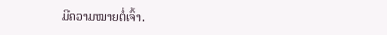ມີຄວາມໝາຍຕໍ່ເຈົ້າ.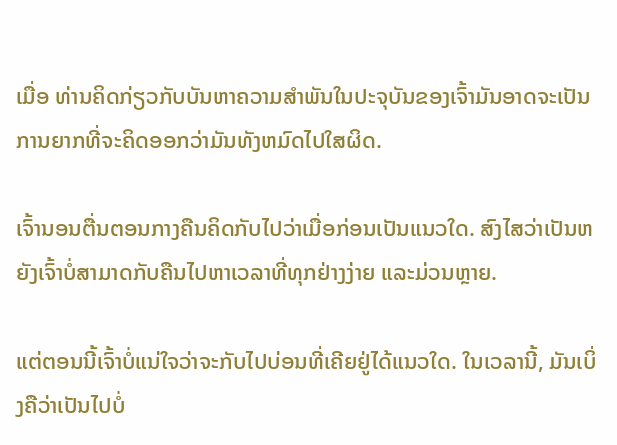ເມື່ອ ທ່ານຄິດກ່ຽວກັບບັນຫາຄວາມສໍາພັນໃນປະຈຸບັນຂອງເຈົ້າມັນອາດຈະເປັນການຍາກທີ່ຈະຄິດອອກວ່າມັນທັງຫມົດໄປໃສຜິດ.

ເຈົ້ານອນຕື່ນຕອນກາງຄືນຄິດກັບໄປວ່າເມື່ອກ່ອນເປັນແນວໃດ. ສົງໄສວ່າເປັນຫຍັງເຈົ້າບໍ່ສາມາດກັບຄືນໄປຫາເວລາທີ່ທຸກຢ່າງງ່າຍ ແລະມ່ວນຫຼາຍ.

ແຕ່ຕອນນີ້ເຈົ້າບໍ່ແນ່ໃຈວ່າຈະກັບໄປບ່ອນທີ່ເຄີຍຢູ່ໄດ້ແນວໃດ. ໃນເວລານີ້, ມັນເບິ່ງຄືວ່າເປັນໄປບໍ່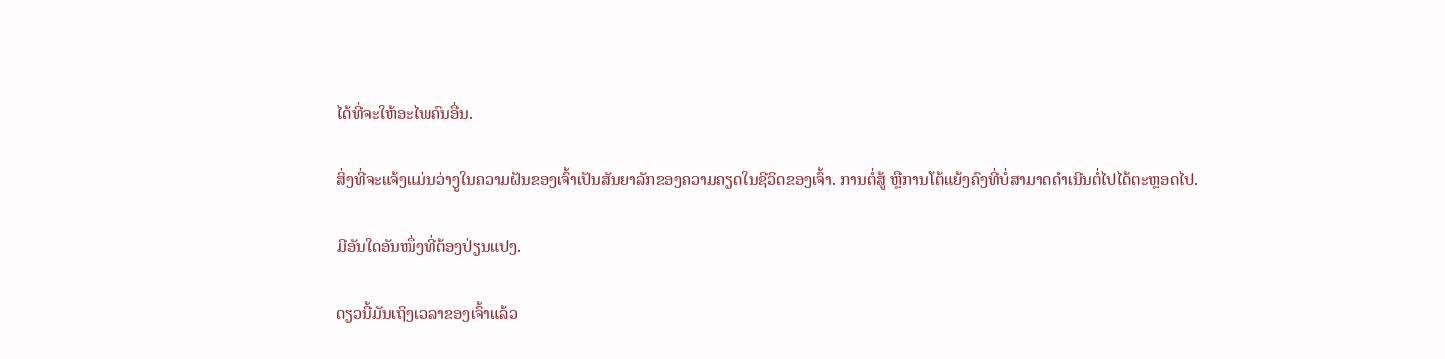ໄດ້ທີ່ຈະໃຫ້ອະໄພຄົນອື່ນ.

ສິ່ງທີ່ຈະແຈ້ງແມ່ນວ່າງູໃນຄວາມຝັນຂອງເຈົ້າເປັນສັນຍາລັກຂອງຄວາມຄຽດໃນຊີວິດຂອງເຈົ້າ. ການຕໍ່ສູ້ ຫຼືການໂຕ້ແຍ້ງຄົງທີ່ບໍ່ສາມາດດຳເນີນຕໍ່ໄປໄດ້ຕະຫຼອດໄປ.

ມີອັນໃດອັນໜຶ່ງທີ່ຕ້ອງປ່ຽນແປງ.

ດຽວນີ້ມັນເຖິງເວລາຂອງເຈົ້າແລ້ວ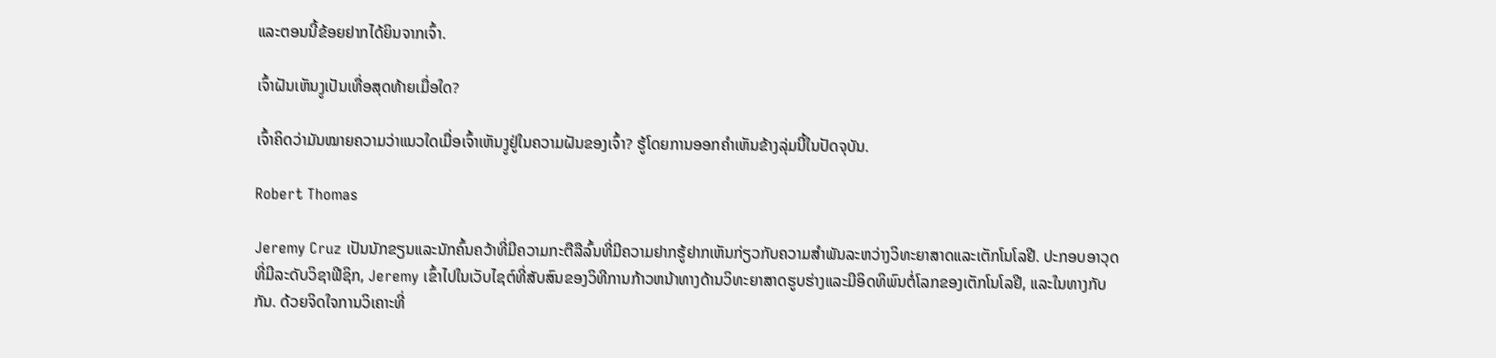ແລະຕອນນີ້ຂ້ອຍຢາກໄດ້ຍິນຈາກເຈົ້າ.

ເຈົ້າຝັນເຫັນງູເປັນເທື່ອສຸດທ້າຍເມື່ອໃດ?

ເຈົ້າຄິດວ່າມັນໝາຍຄວາມວ່າແນວໃດເມື່ອເຈົ້າເຫັນງູຢູ່ໃນຄວາມຝັນຂອງເຈົ້າ? ຮູ້ໂດຍການອອກຄໍາເຫັນຂ້າງລຸ່ມນີ້ໃນປັດຈຸບັນ.

Robert Thomas

Jeremy Cruz ເປັນນັກຂຽນແລະນັກຄົ້ນຄວ້າທີ່ມີຄວາມກະຕືລືລົ້ນທີ່ມີຄວາມຢາກຮູ້ຢາກເຫັນກ່ຽວກັບຄວາມສໍາພັນລະຫວ່າງວິທະຍາສາດແລະເຕັກໂນໂລຢີ. ປະກອບອາວຸດທີ່ມີລະດັບວິຊາຟີຊິກ, Jeremy ເຂົ້າໄປໃນເວັບໄຊຕ໌ທີ່ສັບສົນຂອງວິທີການກ້າວຫນ້າທາງດ້ານວິທະຍາສາດຮູບຮ່າງແລະມີອິດທິພົນຕໍ່ໂລກຂອງເຕັກໂນໂລຢີ, ແລະໃນທາງກັບກັນ. ດ້ວຍຈິດໃຈການວິເຄາະທີ່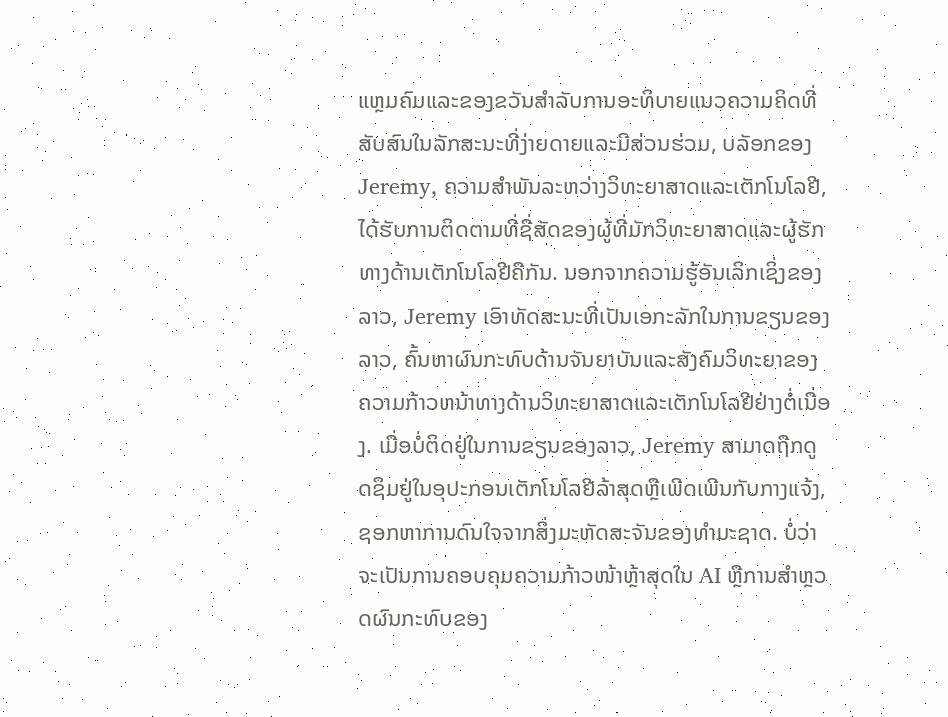ແຫຼມຄົມແລະຂອງຂວັນສໍາລັບການອະທິບາຍແນວຄວາມຄິດທີ່ສັບສົນໃນລັກສະນະທີ່ງ່າຍດາຍແລະມີສ່ວນຮ່ວມ, ບລັອກຂອງ Jeremy, ຄວາມສໍາພັນລະຫວ່າງວິທະຍາສາດແລະເຕັກໂນໂລຢີ, ໄດ້ຮັບການຕິດຕາມທີ່ຊື່ສັດຂອງຜູ້ທີ່ມັກວິທະຍາສາດແລະຜູ້ຮັກທາງດ້ານເຕັກໂນໂລຢີຄືກັນ. ນອກຈາກຄວາມຮູ້ອັນເລິກເຊິ່ງຂອງລາວ, Jeremy ເອົາທັດສະນະທີ່ເປັນເອກະລັກໃນການຂຽນຂອງລາວ, ຄົ້ນຫາຜົນກະທົບດ້ານຈັນຍາບັນແລະສັງຄົມວິທະຍາຂອງຄວາມກ້າວຫນ້າທາງດ້ານວິທະຍາສາດແລະເຕັກໂນໂລຢີຢ່າງຕໍ່ເນື່ອງ. ເມື່ອບໍ່ຕິດຢູ່ໃນການຂຽນຂອງລາວ, Jeremy ສາມາດຖືກດູດຊຶມຢູ່ໃນອຸປະກອນເຕັກໂນໂລຢີລ້າສຸດຫຼືເພີດເພີນກັບກາງແຈ້ງ, ຊອກຫາການດົນໃຈຈາກສິ່ງມະຫັດສະຈັນຂອງທໍາມະຊາດ. ບໍ່ວ່າຈະເປັນການຄອບຄຸມຄວາມກ້າວໜ້າຫຼ້າສຸດໃນ AI ຫຼືການສຳຫຼວດຜົນກະທົບຂອງ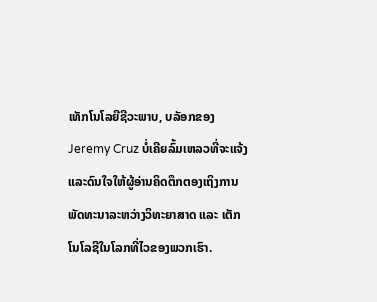ເທັກໂນໂລຍີຊີວະພາບ, ບລັອກຂອງ Jeremy Cruz ບໍ່ເຄີຍລົ້ມເຫລວທີ່ຈະແຈ້ງ ແລະດົນໃຈໃຫ້ຜູ້ອ່ານຄິດຕຶກຕອງເຖິງການພັດທະນາລະຫວ່າງວິທະຍາສາດ ແລະ ເຕັກໂນໂລຊີໃນໂລກທີ່ໄວຂອງພວກເຮົາ.